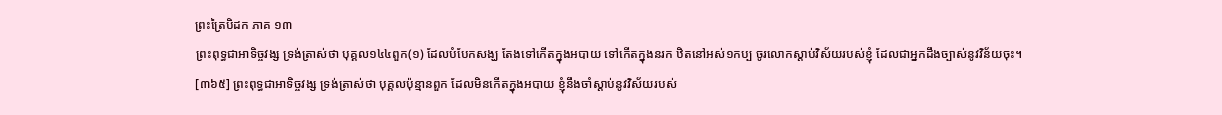ព្រះត្រៃបិដក ភាគ ១៣
ព្រះពុទ្ធជាអាទិច្ចវង្ស ទ្រង់ត្រាស់ថា បុគ្គល១៤៤ពួក(១) ដែលបំបែកសង្ឃ តែងទៅកើតក្នុងអបាយ ទៅកើតក្នុងនរក ឋិតនៅអស់១កប្ប ចូរលោកស្តាប់វិស័យរបស់ខ្ញុំ ដែលជាអ្នកដឹងច្បាស់នូវវិន័យចុះ។
[៣៦៥] ព្រះពុទ្ធជាអាទិច្ចវង្ស ទ្រង់ត្រាស់ថា បុគ្គលប៉ុន្មានពួក ដែលមិនកើតក្នុងអបាយ ខ្ញុំនឹងចាំស្តាប់នូវវិស័យរបស់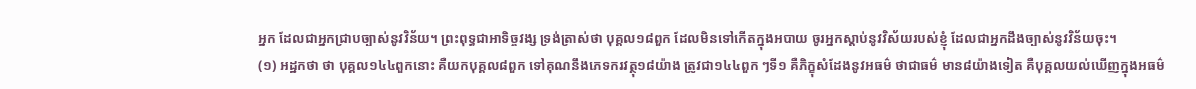អ្នក ដែលជាអ្នកជ្រាបច្បាស់នូវវិន័យ។ ព្រះពុទ្ធជាអាទិច្ចវង្ស ទ្រង់ត្រាស់ថា បុគ្គល១៨ពួក ដែលមិនទៅកើតក្នុងអបាយ ចូរអ្នកស្តាប់នូវវិស័យរបស់ខ្ញុំ ដែលជាអ្នកដឹងច្បាស់នូវវិន័យចុះ។
(១) អដ្ឋកថា ថា បុគ្គល១៤៤ពួកនោះ គឺយកបុគ្គល៨ពួក ទៅគុណនឹងភេទករវត្ថុ១៨យ៉ាង ត្រូវជា១៤៤ពួក ៗទី១ គឺភិក្ខុសំដែងនូវអធម៌ ថាជាធម៌ មាន៨យ៉ាងទៀត គឺបុគ្គលយល់ឃើញក្នុងអធម៌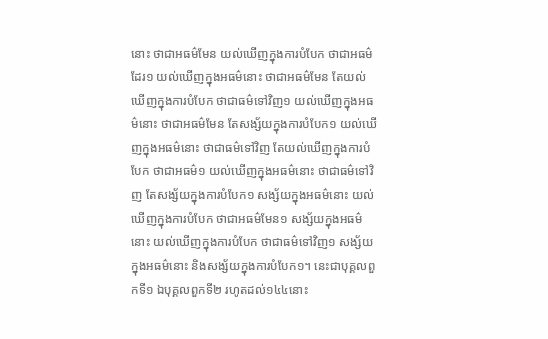នោះ ថាជាអធម៌មែន យល់ឃើញក្នុងការបំបែក ថាជាអធម៌ដែរ១ យល់ឃើញក្នុងអធម៌នោះ ថាជាអធម៌មែន តែយល់ឃើញក្នុងការបំបែក ថាជាធម៌ទៅវិញ១ យល់ឃើញក្នុងអធម៌នោះ ថាជាអធម៌មែន តែសង្ស័យក្នុងការបំបែក១ យល់ឃើញក្នុងអធម៌នោះ ថាជាធម៌ទៅវិញ តែយល់ឃើញក្នុងការបំបែក ថាជាអធម៌១ យល់ឃើញក្នុងអធម៌នោះ ថាជាធម៌ទៅវិញ តែសង្ស័យក្នុងការបំបែក១ សង្ស័យក្នុងអធម៌នោះ យល់ឃើញក្នុងការបំបែក ថាជាអធម៌មែន១ សង្ស័យក្នុងអធម៌នោះ យល់ឃើញក្នុងការបំបែក ថាជាធម៌ទៅវិញ១ សង្ស័យក្នុងអធម៌នោះ និងសង្ស័យក្នុងការបំបែក១។ នេះជាបុគ្គលពួកទី១ ឯបុគ្គលពួកទី២ រហូតដល់១៤៤នោះ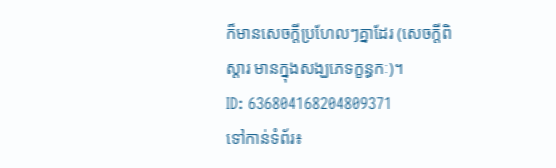ក៏មានសេចក្តីប្រហែលៗគ្នាដែរ (សេចក្តីពិស្តារ មានក្នុងសង្ឃភេទក្ខន្ធកៈ)។
ID: 636804168204809371
ទៅកាន់ទំព័រ៖